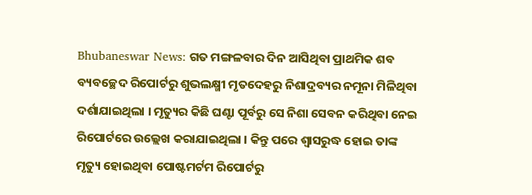Bhubaneswar News: ଗତ ମଙ୍ଗଳବାର ଦିନ ଆସିଥିବା ପ୍ରାଥମିକ ଶବ ବ୍ୟବଚ୍ଛେଦ ରିପୋର୍ଟରୁ ଶୁଭଲକ୍ଷ୍ମୀ ମୃତଦେହରୁ ନିଶାଦ୍ରବ୍ୟର ନମୂନା ମିଳିଥିବା ଦର୍ଶାଯାଇଥିଲା । ମୃତ୍ୟୁର କିଛି ଘଣ୍ଟା ପୂର୍ବରୁ ସେ ନିଶା ସେବନ କରିଥିବା ନେଇ ରିପୋର୍ଟରେ ଉଲ୍ଲେଖ କରାଯାଇଥିଲା । କିନ୍ତୁ ପରେ ଶ୍ବାସରୁଦ୍ଧ ହୋଇ ତାଙ୍କ ମୃତ୍ୟୁ ହୋଇଥିବା ପୋଷ୍ଟମର୍ଟମ ରିପୋର୍ଟରୁ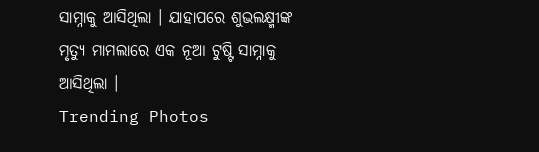ସାମ୍ନାକୁ ଆସିଥିଲା । ଯାହାପରେ ଶୁଭଲକ୍ଷ୍ମୀଙ୍କ ମୃତ୍ୟୁ ମାମଲାରେ ଏକ ନୂଆ ଟୁଷ୍ଟି ସାମ୍ନାକୁ ଆସିଥିଲା ।
Trending Photos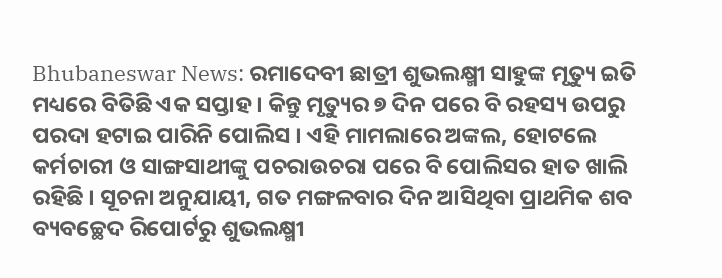Bhubaneswar News: ରମାଦେବୀ ଛାତ୍ରୀ ଶୁଭଲକ୍ଷ୍ମୀ ସାହୁଙ୍କ ମୃତ୍ୟୁ ଇତି ମଧ୍ୟରେ ବିତିଛି ଏକ ସପ୍ତାହ । କିନ୍ତୁ ମୃତ୍ୟୁର ୭ ଦିନ ପରେ ବି ରହସ୍ୟ ଉପରୁ ପରଦା ହଟାଇ ପାରିନି ପୋଲିସ । ଏହି ମାମଲାରେ ଅଙ୍କଲ, ହୋଟଲେ କର୍ମଚାରୀ ଓ ସାଙ୍ଗସାଥୀଙ୍କୁ ପଚରାଉଚରା ପରେ ବି ପୋଲିସର ହାତ ଖାଲି ରହିଛି । ସୂଚନା ଅନୁଯାୟୀ, ଗତ ମଙ୍ଗଳବାର ଦିନ ଆସିଥିବା ପ୍ରାଥମିକ ଶବ ବ୍ୟବଚ୍ଛେଦ ରିପୋର୍ଟରୁ ଶୁଭଲକ୍ଷ୍ମୀ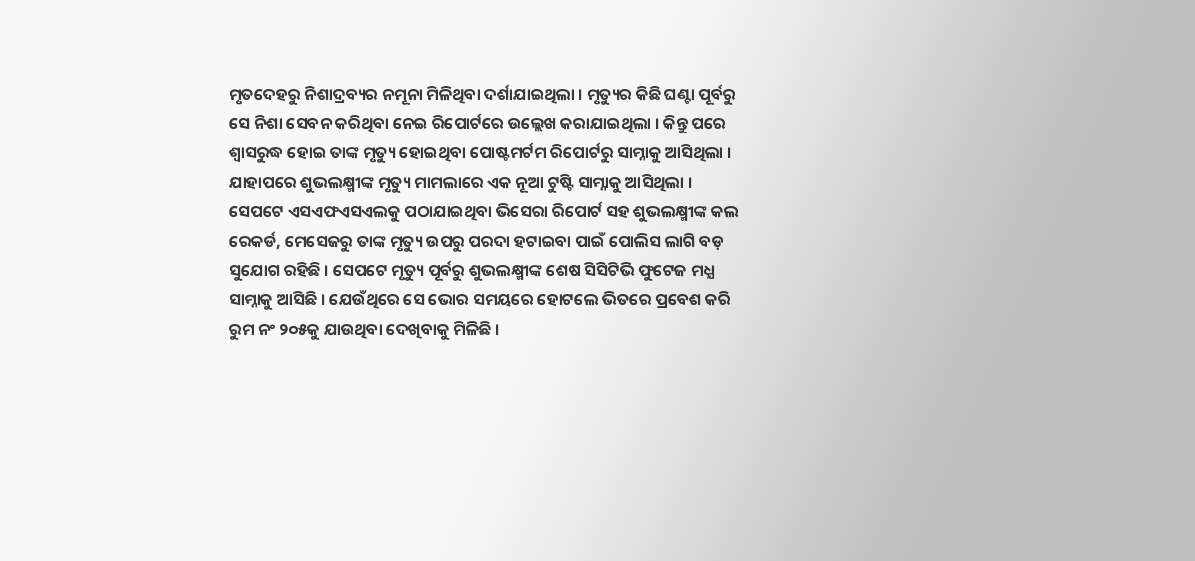ମୃତଦେହରୁ ନିଶାଦ୍ରବ୍ୟର ନମୂନା ମିଳିଥିବା ଦର୍ଶାଯାଇଥିଲା । ମୃତ୍ୟୁର କିଛି ଘଣ୍ଟା ପୂର୍ବରୁ ସେ ନିଶା ସେବନ କରିଥିବା ନେଇ ରିପୋର୍ଟରେ ଉଲ୍ଲେଖ କରାଯାଇଥିଲା । କିନ୍ତୁ ପରେ ଶ୍ବାସରୁଦ୍ଧ ହୋଇ ତାଙ୍କ ମୃତ୍ୟୁ ହୋଇଥିବା ପୋଷ୍ଟମର୍ଟମ ରିପୋର୍ଟରୁ ସାମ୍ନାକୁ ଆସିଥିଲା । ଯାହାପରେ ଶୁଭଲକ୍ଷ୍ମୀଙ୍କ ମୃତ୍ୟୁ ମାମଲାରେ ଏକ ନୂଆ ଟୁଷ୍ଟି ସାମ୍ନାକୁ ଆସିଥିଲା ।
ସେପଟେ ଏସଏଫଏସଏଲକୁ ପଠାଯାଇଥିବା ଭିସେରା ରିପୋର୍ଟ ସହ ଶୁଭଲକ୍ଷ୍ମୀଙ୍କ କଲ ରେକର୍ଡ, ମେସେଜରୁ ତାଙ୍କ ମୃତ୍ୟୁ ଉପରୁ ପରଦା ହଟାଇବା ପାଇଁ ପୋଲିସ ଲାଗି ବଡ଼ ସୁଯୋଗ ରହିଛି । ସେପଟେ ମୃତ୍ୟୁ ପୂର୍ବରୁ ଶୁଭଲକ୍ଷ୍ମୀଙ୍କ ଶେଷ ସିସିଟିଭି ଫୁଟେଜ ମଧ୍ଯ ସାମ୍ନାକୁ ଆସିଛି । ଯେଉଁଥିରେ ସେ ଭୋର ସମୟରେ ହୋଟଲେ ଭିତରେ ପ୍ରବେଶ କରି ରୁମ ନଂ ୨୦୫କୁ ଯାଉଥିବା ଦେଖିବାକୁ ମିଳିଛି ।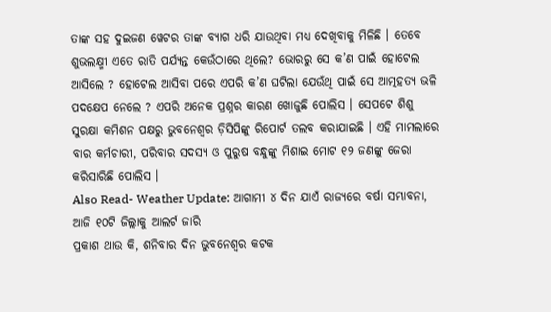ତାଙ୍କ ସହ ଦୁଇଜଣ ୱେଟର ତାଙ୍କ ବ୍ୟାଗ ଧରି ଯାଉଥିବା ମଧ୍ଯ ଦେଖିବାକୁ ମିଳିଛି । ତେବେ ଶୁଭଲକ୍ଷ୍ମୀ ଏତେ ରାତି ପର୍ଯ୍ୟନ୍ତ କେଉଁଠାରେ ଥିଲେ? ଭୋରରୁ ସେ କ’ଣ ପାଇଁ ହୋଟେଲ ଆସିଲେ ? ହୋଟେଲ ଆସିବା ପରେ ଏପରି କ’ଣ ଘଟିଲା ଯେଉଁଥି ପାଇଁ ସେ ଆତ୍ମହତ୍ୟ ଭଳି ପଦକ୍ଷେପ ନେଲେ ? ଏପରି ଅନେକ ପ୍ରଶ୍ନର କାରଣ ଖୋଜୁଛି ପୋଲିସ । ସେପଟେ ଶିଶୁ ସୁରକ୍ଷା କମିଶନ ପକ୍ଷରୁ ଭୁବନେଶ୍ବର ଡ଼ିସିପିଙ୍କୁ ରିପୋର୍ଟ ତଲବ କରାଯାଇଛି । ଏହି ମାମଲାରେ ବାର କର୍ମଚାରୀ, ପରିବାର ସଦସ୍ୟ ଓ ପୁରୁଷ ବନ୍ଧୁଙ୍କୁ ମିଶାଇ ମୋଟ ୧୨ ଜଣଙ୍କୁ ଜେରା କରିସାରିଛି ପୋଲିସ ।
Also Read- Weather Update: ଆଗାମୀ ୪ ଦିନ ଯାଏଁ ରାଜ୍ୟରେ ବର୍ଷା ସମ୍ଭାବନା, ଆଜି ୧୦ଟି ଜିଲ୍ଲାକୁ ଆଲର୍ଟ ଜାରି
ପ୍ରକାଶ ଥାଉ କି, ଶନିବାର ଦିନ ଭୁବନେଶ୍ବର କଟକ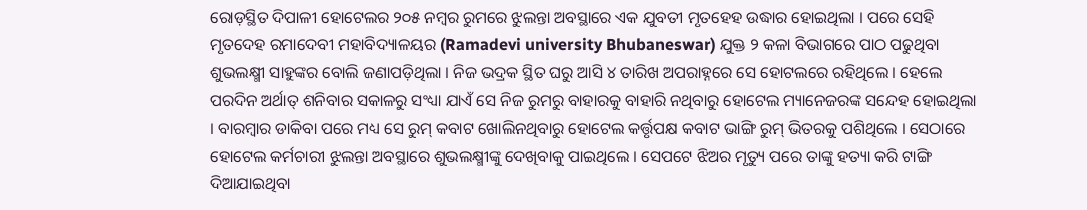ରୋଡ଼ସ୍ଥିତ ଦିପାଳୀ ହୋଟେଲର ୨୦୫ ନମ୍ବର ରୁମରେ ଝୁଲନ୍ତା ଅବସ୍ଥାରେ ଏକ ଯୁବତୀ ମୃତହେହ ଉଦ୍ଧାର ହୋଇଥିଲା । ପରେ ସେହି ମୃତଦେହ ରମାଦେବୀ ମହାବିଦ୍ୟାଳୟର (Ramadevi university Bhubaneswar) ଯୁକ୍ତ ୨ କଳା ବିଭାଗରେ ପାଠ ପଢୁଥିବା ଶୁଭଲକ୍ଷ୍ମୀ ସାହୁଙ୍କର ବୋଲି ଜଣାପଡ଼ିଥିଲା । ନିଜ ଭଦ୍ରକ ସ୍ଥିତ ଘରୁ ଆସି ୪ ତାରିଖ ଅପରାହ୍ନରେ ସେ ହୋଟଲରେ ରହିଥିଲେ । ହେଲେ ପରଦିନ ଅର୍ଥାତ୍ ଶନିବାର ସକାଳରୁ ସଂଧ୍ୟା ଯାଏଁ ସେ ନିଜ ରୁମରୁ ବାହାରକୁ ବାହାରି ନଥିବାରୁ ହୋଟେଲ ମ୍ୟାନେଜରଙ୍କ ସନ୍ଦେହ ହୋଇଥିଲା । ବାରମ୍ବାର ଡାକିବା ପରେ ମଧ୍ୟ ସେ ରୁମ୍ କବାଟ ଖୋଲିନଥିବାରୁ ହୋଟେଲ କର୍ତ୍ତୃପକ୍ଷ କବାଟ ଭାଙ୍ଗି ରୁମ୍ ଭିତରକୁ ପଶିଥିଲେ । ସେଠାରେ ହୋଟେଲ କର୍ମଚାରୀ ଝୁଲନ୍ତା ଅବସ୍ଥାରେ ଶୁଭଲକ୍ଷ୍ମୀଙ୍କୁ ଦେଖିବାକୁ ପାଇଥିଲେ । ସେପଟେ ଝିଅର ମୃତ୍ୟୁ ପରେ ତାଙ୍କୁ ହତ୍ୟା କରି ଟାଙ୍ଗି ଦିଆଯାଇଥିବା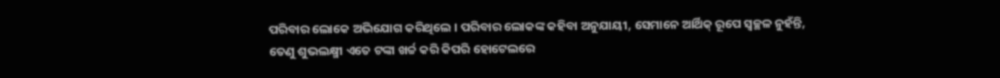ପରିବାର ଲୋକେ ଅଭିଯୋଗ କରିଥିଲେ । ପରିବାର ଲୋକଙ୍କ କହିବା ଅନୁଯାୟୀ, ସେମାନେ ଆର୍ଥିକ୍ ରୂପେ ସ୍ବଚ୍ଛଳ ନୁହଁନ୍ତି, ତେଣୁ ଶୁଭଲକ୍ଷ୍ମୀ ଏତେ ଟଙ୍କା ଖର୍ଚ୍ଚ କରି କିପରି ହୋଟେଲରେ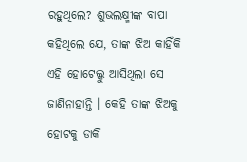ରହୁଥିଲେ? ଶୁଭଲକ୍ଷ୍ମୀଙ୍କ ବାପା କହିଥିଲେ ଯେ, ତାଙ୍କ ଝିଅ କାହିଁକି ଏହି ହୋଟେଲ୍କୁ ଆସିଥିଲା ସେ ଜାଣିନାହାନ୍ତି । କେହି ତାଙ୍କ ଝିଅକୁ ହୋଟକୁ ଡାକି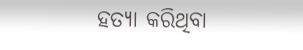ହତ୍ୟା କରିଥିବା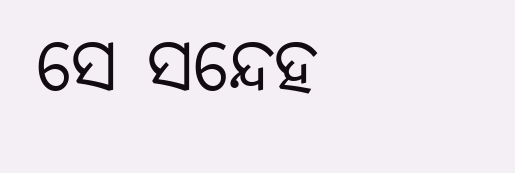ସେ ସନ୍ଦେହ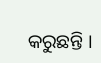କରୁଛନ୍ତି ।